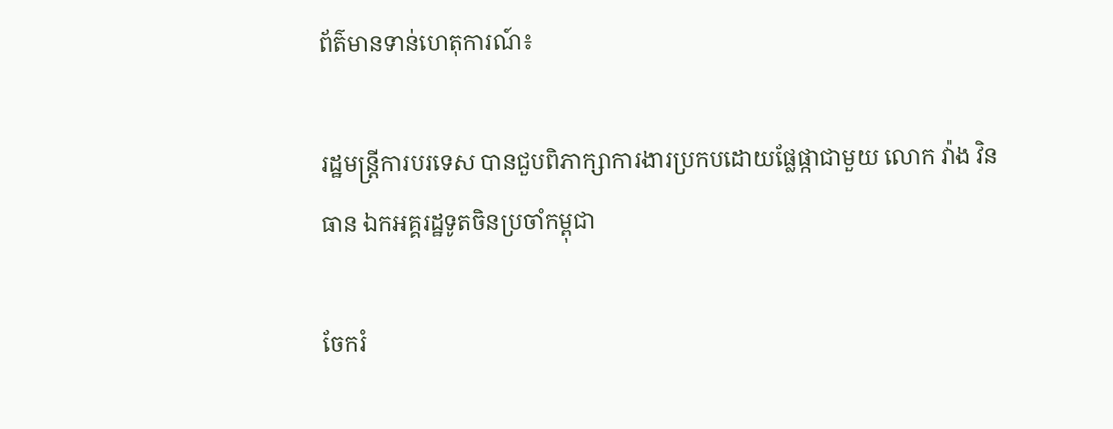ព័ត៌មានទាន់ហេតុការណ៍៖

រដ្ឋមន្ត្រីការបរទេស បានជួបពិភាក្សាការងារប្រកបដោយផ្លែផ្កាជាមួយ លោក វ៉ាង វិនធាន ឯកអគ្គរដ្ឋទូតចិនប្រចាំកម្ពុជា

ចែករំ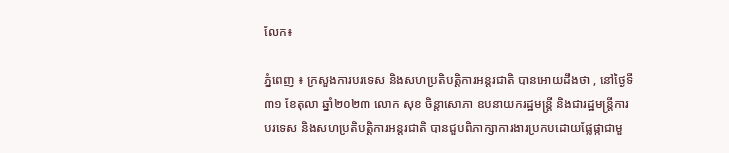លែក៖

ភ្នំពេញ ៖ ក្រសួងការបរទេស និងសហប្រតិបត្តិការអន្តរជាតិ បានអោយដឹងថា , នៅថ្ងៃទី៣១ ខែតុលា ឆ្នាំ២០២៣ លោក សុខ ចិន្តាសោភា ឧបនាយករដ្ឋមន្ត្រី និងជារដ្ឋមន្ត្រីការបរទេស និងសហប្រតិបត្តិការអន្តរជាតិ បានជួបពិភាក្សាការងារប្រកបដោយផ្លែផ្កាជាមួ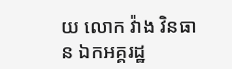យ លោក វ៉ាង វិនធាន ឯកអគ្គរដ្ឋ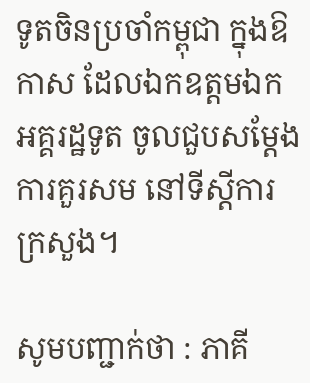ទូតចិនប្រចាំកម្ពុជា ក្នុងឱកាស ដែលឯកឧត្តមឯកអគ្គរដ្ឋទូត ចូលជួបសម្ដែងការគួរសម នៅទីស្តីការក្រសួង។

សូមបញ្ជាក់ថា : ភាគី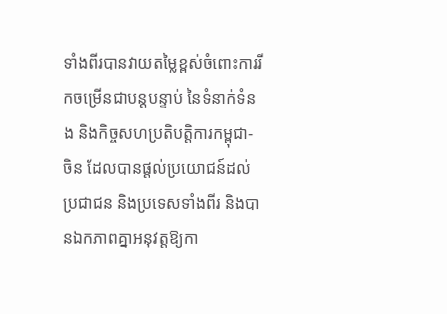ទាំងពីរបានវាយតម្លៃខ្ពស់ចំពោះការរីកចម្រើនជាបន្តបន្ទាប់ នៃទំនាក់ទំនង និងកិច្ចសហប្រតិបត្តិការកម្ពុជា-ចិន ដែលបានផ្តល់ប្រយោជន៍ដល់ប្រជាជន និងប្រទេសទាំងពីរ និងបានឯកភាពគ្នាអនុវត្តឱ្យកា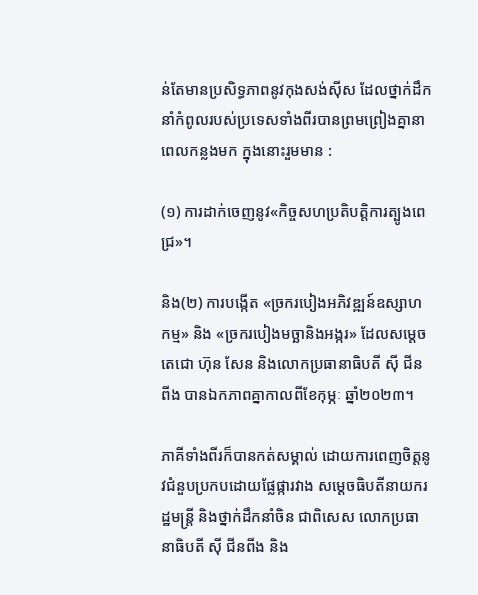ន់តែមានប្រសិទ្ធភាពនូវកុងសង់ស៊ីស ដែលថ្នាក់ដឹកនាំកំពូលរបស់ប្រទេសទាំងពីរបានព្រមព្រៀងគ្នានាពេលកន្លងមក ក្នុងនោះរួមមាន :

(១) ការដាក់ចេញនូវ«កិច្ចសហប្រតិបត្តិការត្បូងពេជ្រ»។

និង(២) ការបង្កើត «ច្រករបៀងអភិវឌ្ឍន៍ឧស្សាហកម្ម» និង «ច្រករបៀងមច្ឆានិងអង្ករ» ដែលសម្តេចតេជោ ហ៊ុន សែន និងលោកប្រធានាធិបតី ស៊ី ជីនពីង បានឯកភាពគ្នាកាលពីខែកុម្ភៈ ឆ្នាំ២០២៣។

ភាគីទាំងពីរក៏បានកត់សម្គាល់ ដោយការពេញចិត្តនូវជំនួបប្រកបដោយផ្លែផ្ការវាង សម្តេចធិបតីនាយករដ្ឋមន្ត្រី និងថ្នាក់ដឹកនាំចិន ជាពិសេស លោកប្រធានាធិបតី ស៊ី ជីនពីង និង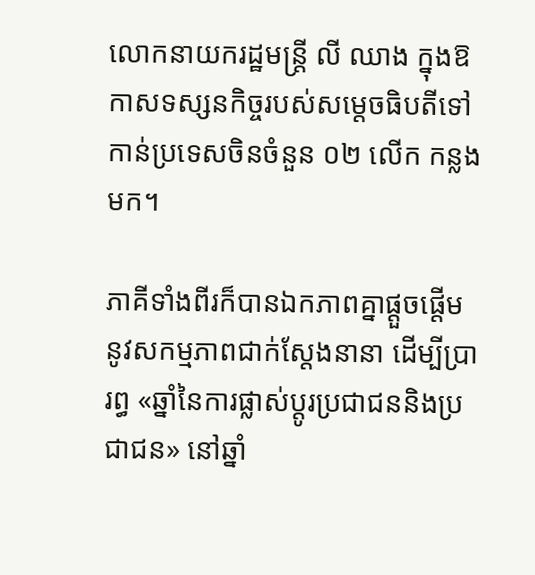លោកនាយករដ្ឋមន្ត្រី លី ឈាង ក្នុងឱកាសទស្សនកិច្ចរបស់សម្តេចធិបតីទៅកាន់ប្រទេសចិនចំនួន ០២ លើក កន្លងមក។

ភាគីទាំងពីរក៏បានឯកភាពគ្នាផ្តួចផ្តើមនូវសកម្មភាពជាក់ស្តែងនានា ដើម្បីប្រារព្ធ «ឆ្នាំនៃការផ្លាស់ប្តូរប្រជាជននិងប្រជាជន» នៅឆ្នាំ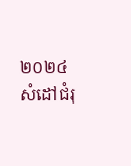២០២៤ សំដៅជំរុ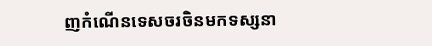ញកំណើនទេសចរចិនមកទស្សនា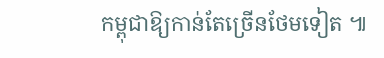កម្ពុជាឱ្យកាន់តែច្រើនថែមទៀត ៕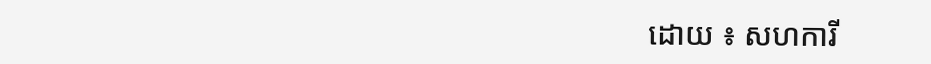ដោយ ៖ សហការី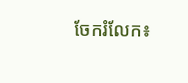ចែករំលែក៖